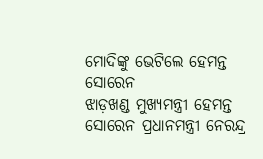ମୋଦିଙ୍କୁ ଭେଟିଲେ ହେମନ୍ତ ସୋରେନ
ଝାଡ଼ଖଣ୍ଡ ମୁଖ୍ୟମନ୍ତ୍ରୀ ହେମନ୍ତ ସୋରେନ ପ୍ରଧାନମନ୍ତ୍ରୀ ନେରନ୍ଦ୍ର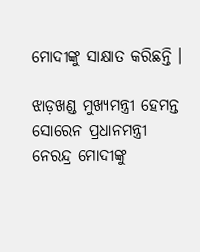ମୋଦୀଙ୍କୁ ସାକ୍ଷାତ କରିଛନ୍ତି ।

ଝାଡ଼ଖଣ୍ଡ ମୁଖ୍ୟମନ୍ତ୍ରୀ ହେମନ୍ତ ସୋରେନ ପ୍ରଧାନମନ୍ତ୍ରୀ ନେରନ୍ଦ୍ର ମୋଦୀଙ୍କୁ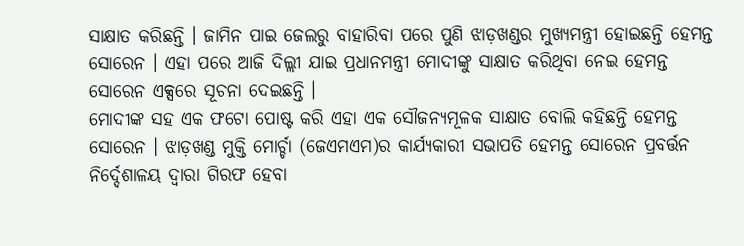ସାକ୍ଷାତ କରିଛନ୍ତି । ଜାମିନ ପାଇ ଜେଲରୁ ବାହାରିବା ପରେ ପୁଣି ଝାଡ଼ଖଣ୍ଡର ମୁଖ୍ୟମନ୍ତ୍ରୀ ହୋଇଛନ୍ତି ହେମନ୍ତ ସୋରେନ । ଏହା ପରେ ଆଜି ଦିଲ୍ଲୀ ଯାଇ ପ୍ରଧାନମନ୍ତ୍ରୀ ମୋଦୀଙ୍କୁ ସାକ୍ଷାତ କରିଥିବା ନେଇ ହେମନ୍ତ ସୋରେନ ଏକ୍ସରେ ସୂଚନା ଦେଇଛନ୍ତି ।
ମୋଦୀଙ୍କ ସହ ଏକ ଫଟୋ ପୋଷ୍ଟ କରି ଏହା ଏକ ସୌଜନ୍ୟମୂଳକ ସାକ୍ଷାତ ବୋଲି କହିଛନ୍ତି ହେମନ୍ତ ସୋରେନ । ଝାଡ଼ଖଣ୍ଡ ମୁକ୍ତି ମୋର୍ଚ୍ଚା (ଜେଏମଏମ)ର କାର୍ଯ୍ୟକାରୀ ସଭାପତି ହେମନ୍ତ ସୋରେନ ପ୍ରବର୍ତ୍ତନ ନିର୍ଦ୍ଦେଶାଳୟ ଦ୍ବାରା ଗିରଫ ହେବା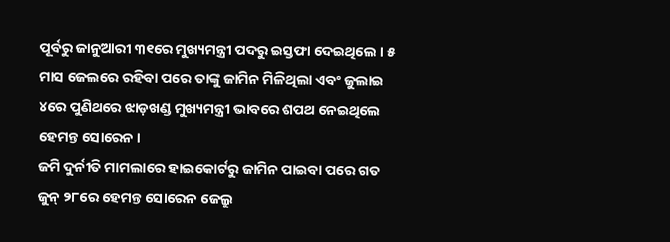ପୂର୍ବରୁ ଜାନୁଆରୀ ୩୧ରେ ମୁଖ୍ୟମନ୍ତ୍ରୀ ପଦରୁ ଇସ୍ତଫା ଦେଇଥିଲେ । ୫ ମାସ ଜେଲରେ ରହିବା ପରେ ତାଙ୍କୁ ଜାମିନ ମିଳିଥିଲା ଏବଂ ଜୁଲାଇ ୪ରେ ପୁଣିଥରେ ଝାଡ଼ଖଣ୍ଡ ମୁଖ୍ୟମନ୍ତ୍ରୀ ଭାବରେ ଶପଥ ନେଇଥିଲେ ହେମନ୍ତ ସୋରେନ ।
ଜମି ଦୁର୍ନୀତି ମାମଲାରେ ହାଇକୋର୍ଟରୁ ଜାମିନ ପାଇବା ପରେ ଗତ ଜୁନ୍ ୨୮ରେ ହେମନ୍ତ ସୋରେନ ଜେଲ୍ରୁ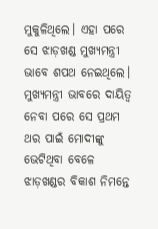ମୁକୁଳିଥିଲେ। ଏହା ପରେ ସେ ଝାଡ଼ଖଣ୍ଡ ମୁଖ୍ୟମନ୍ତ୍ରୀ ଭାବେ ଶପଥ ନେଇଥିଲେ। ମୁଖ୍ୟମନ୍ତ୍ରୀ ଭାବରେ ଦାୟିତ୍ବ ନେବା ପରେ ସେ ପ୍ରଥମ ଥର ପାଇଁ ମୋଦୀଙ୍କୁ ଭେଟିଥିବା ବେଳେ ଝାଡ଼ଖଣ୍ଡର ବିକାଶ ନିମନ୍ତେ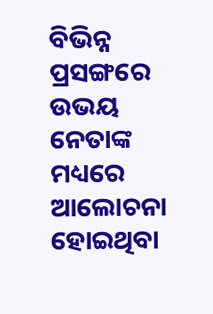ବିଭିନ୍ନ ପ୍ରସଙ୍ଗରେ ଉଭୟ ନେତାଙ୍କ ମଧ୍ୟରେ ଆଲୋଚନା ହୋଇଥିବା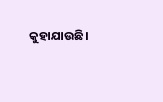କୁହାଯାଉଛି।